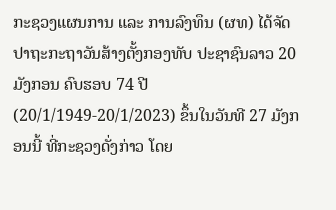ກະຊວງແຜນການ ແລະ ການລົງທຶນ (ຜທ) ໄດ້ຈັດປາຖະກະຖາວັນສ້າງຕັ້ງກອງທັບ ປະຊາຊົນລາວ 20 ມັງກອນ ຄົບຮອບ 74 ປີ (20/1/1949-20/1/2023) ຂຶ້ນໃນວັນທີ 27 ມັງກອນນີ້ ທີ່ກະຊວງດັ່ງກ່າວ ໂດຍ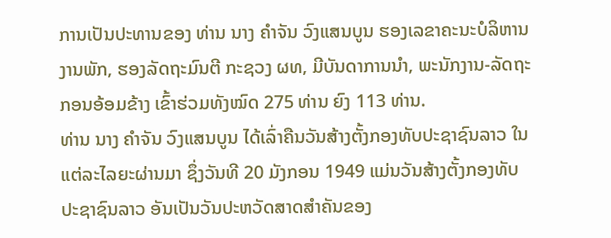ການເປັນປະທານຂອງ ທ່ານ ນາງ ຄໍາຈັນ ວົງແສນບູນ ຮອງເລຂາຄະນະບໍລິຫານງານພັກ, ຮອງລັດຖະມົນຕີ ກະຊວງ ຜທ, ມີບັນດາການນຳ, ພະນັກງານ-ລັດຖະກອນອ້ອມຂ້າງ ເຂົ້າຮ່ວມທັງໝົດ 275 ທ່ານ ຍົງ 113 ທ່ານ.
ທ່ານ ນາງ ຄໍາຈັນ ວົງແສນບູນ ໄດ້ເລົ່າຄືນວັນສ້າງຕັ້ງກອງທັບປະຊາຊົນລາວ ໃນແຕ່ລະໄລຍະຜ່ານມາ ຊຶ່ງວັນທີ 20 ມັງກອນ 1949 ແມ່ນວັນສ້າງຕັ້ງກອງທັບປະຊາຊົນລາວ ອັນເປັນວັນປະຫວັດສາດສໍາຄັນຂອງ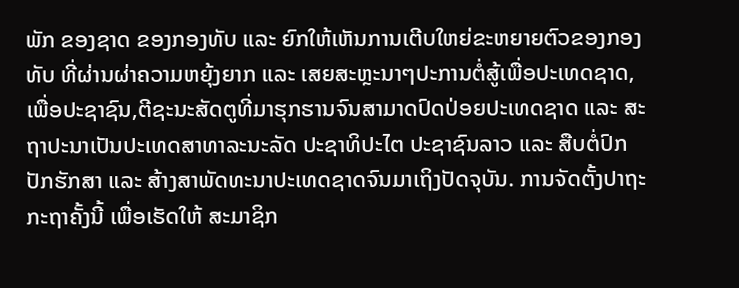ພັກ ຂອງຊາດ ຂອງກອງທັບ ແລະ ຍົກໃຫ້ເຫັນການເຕີບໃຫຍ່ຂະຫຍາຍຕົວຂອງກອງທັບ ທີ່ຜ່ານຜ່າຄວາມຫຍຸ້ງຍາກ ແລະ ເສຍສະຫຼະນາໆປະການຕໍ່ສູ້ເພື່ອປະເທດຊາດ, ເພື່ອປະຊາຊົນ,ຕີຊະນະສັດຕູທີ່ມາຮຸກຮານຈົນສາມາດປົດປ່ອຍປະເທດຊາດ ແລະ ສະຖາປະນາເປັນປະເທດສາທາລະນະລັດ ປະຊາທິປະໄຕ ປະຊາຊົນລາວ ແລະ ສືບຕໍ່ປົກປັກຮັກສາ ແລະ ສ້າງສາພັດທະນາປະເທດຊາດຈົນມາເຖິງປັດຈຸບັນ. ການຈັດຕັ້ງປາຖະກະຖາຄັ້ງນີ້ ເພື່ອເຮັດໃຫ້ ສະມາຊິກ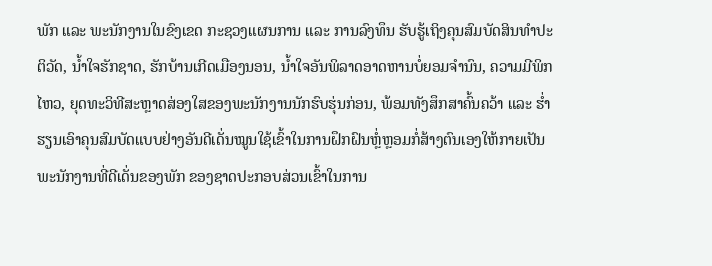ພັກ ແລະ ພະນັກງານໃນຂົງເຂດ ກະຊວງແຜນການ ແລະ ການລົງທຶນ ຮັບຮູ້ເຖິງຄຸນສົມບັດສິນທຳປະຕິວັດ, ນໍ້າໃຈຮັກຊາດ, ຮັກບ້ານເກີດເມືອງນອນ, ນໍ້າໃຈອັນພິລາດອາດຫານບໍ່ຍອມຈຳນົນ, ຄວາມມີພິກໄຫວ, ຍຸດທະວິທີສະຫຼາດສ່ອງໃສຂອງພະນັກງານນັກຮົບຮຸ່ນກ່ອນ, ພ້ອມທັງສຶກສາຄົ້ນຄວ້າ ແລະ ຮໍ່າຮຽນເອົາຄຸນສົມບັດແບບຢ່າງອັນດີເດັ່ນໝູນໃຊ້ເຂົ້າໃນການຝຶກຝົນຫຼໍ່ຫຼອມກໍ່ສ້າງຕົນເອງໃຫ້ກາຍເປັນພະນັກງານທີ່ດີເດັ່ນຂອງພັກ ຂອງຊາດປະກອບສ່ວນເຂົ້າໃນການ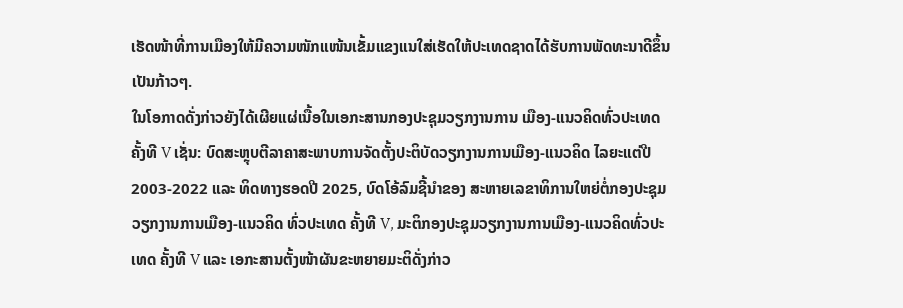ເຮັດໜ້າທີ່ການເມືອງໃຫ້ມີຄວາມໜັກແໜ້ນເຂັ້ມແຂງແນໃສ່ເຮັດໃຫ້ປະເທດຊາດໄດ້ຮັບການພັດທະນາດີຂຶ້ນເປັນກ້າວໆ.
ໃນໂອກາດດັ່ງກ່າວຍັງໄດ້ເຜີຍແຜ່ເນື້ອໃນເອກະສານກອງປະຊຸມວຽກງານການ ເມືອງ-ແນວຄິດທົ່ວປະເທດຄັ້ງທີ V ເຊັ່ນ: ບົດສະຫຼຸບຕີລາຄາສະພາບການຈັດຕັ້ງປະຕິບັດວຽກງານການເມືອງ-ແນວຄິດ ໄລຍະແຕ່ປີ 2003-2022 ແລະ ທິດທາງຮອດປີ 2025, ບົດໂອ້ລົມຊີ້ນໍາຂອງ ສະຫາຍເລຂາທິການໃຫຍ່ຕໍ່ກອງປະຊຸມວຽກງານການເມືອງ-ແນວຄິດ ທົ່ວປະເທດ ຄັ້ງທີ V, ມະຕິກອງປະຊຸມວຽກງານການເມືອງ-ແນວຄິດທົ່ວປະເທດ ຄັ້ງທີ V ແລະ ເອກະສານຕັ້ງໜ້າຜັນຂະຫຍາຍມະຕິດັ່ງກ່າວ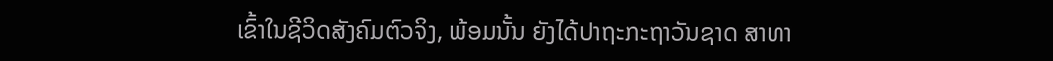ເຂົ້າໃນຊີວິດສັງຄົມຕົວຈິງ, ພ້ອມນັ້ນ ຍັງໄດ້ປາຖະກະຖາວັນຊາດ ສາທາ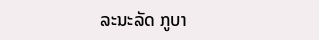ລະນະລັດ ກູບາ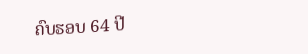ຄົບຮອບ 64 ປີ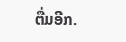ຕື່ມອີກ.